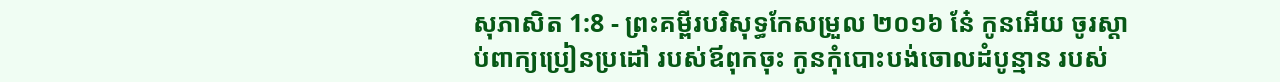សុភាសិត 1:8 - ព្រះគម្ពីរបរិសុទ្ធកែសម្រួល ២០១៦ នែ៎ កូនអើយ ចូរស្តាប់ពាក្យប្រៀនប្រដៅ របស់ឪពុកចុះ កូនកុំបោះបង់ចោលដំបូន្មាន របស់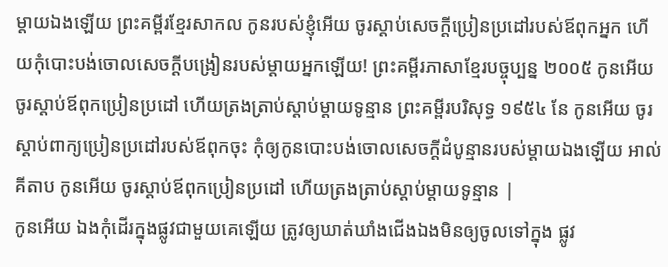ម្តាយឯងឡើយ ព្រះគម្ពីរខ្មែរសាកល កូនរបស់ខ្ញុំអើយ ចូរស្ដាប់សេចក្ដីប្រៀនប្រដៅរបស់ឪពុកអ្នក ហើយកុំបោះបង់ចោលសេចក្ដីបង្រៀនរបស់ម្ដាយអ្នកឡើយ! ព្រះគម្ពីរភាសាខ្មែរបច្ចុប្បន្ន ២០០៥ កូនអើយ ចូរស្ដាប់ឪពុកប្រៀនប្រដៅ ហើយត្រងត្រាប់ស្ដាប់ម្ដាយទូន្មាន ព្រះគម្ពីរបរិសុទ្ធ ១៩៥៤ នែ កូនអើយ ចូរស្តាប់ពាក្យប្រៀនប្រដៅរបស់ឪពុកចុះ កុំឲ្យកូនបោះបង់ចោលសេចក្ដីដំបូន្មានរបស់ម្តាយឯងឡើយ អាល់គីតាប កូនអើយ ចូរស្ដាប់ឪពុកប្រៀនប្រដៅ ហើយត្រងត្រាប់ស្ដាប់ម្ដាយទូន្មាន |
កូនអើយ ឯងកុំដើរក្នុងផ្លូវជាមួយគេឡើយ ត្រូវឲ្យឃាត់ឃាំងជើងឯងមិនឲ្យចូលទៅក្នុង ផ្លូវ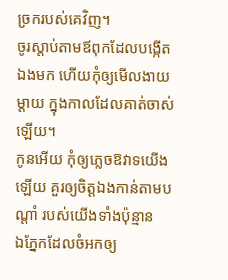ច្រករបស់គេវិញ។
ចូរស្តាប់តាមឪពុកដែលបង្កើតឯងមក ហើយកុំឲ្យមើលងាយម្តាយ ក្នុងកាលដែលគាត់ចាស់ឡើយ។
កូនអើយ កុំឲ្យភ្លេចឱវាទយើងឡើយ គួរឲ្យចិត្តឯងកាន់តាមបណ្ដាំ របស់យើងទាំងប៉ុន្មាន
ឯភ្នែកដែលចំអកឲ្យ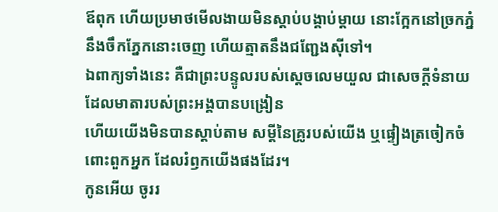ឪពុក ហើយប្រមាថមើលងាយមិនស្តាប់បង្គាប់ម្តាយ នោះក្អែកនៅច្រកភ្នំនឹងចឹកភ្នែកនោះចេញ ហើយត្មាតនឹងជញ្ជែងស៊ីទៅ។
ឯពាក្យទាំងនេះ គឺជាព្រះបន្ទូលរបស់ស្តេចលេមយួល ជាសេចក្ដីទំនាយ ដែលមាតារបស់ព្រះអង្គបានបង្រៀន
ហើយយើងមិនបានស្តាប់តាម សម្ដីនៃគ្រូរបស់យើង ឬផ្ទៀងត្រចៀកចំពោះពួកអ្នក ដែលរំឭកយើងផងដែរ។
កូនអើយ ចូររ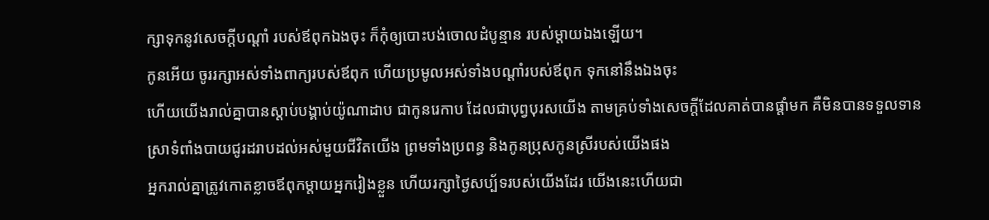ក្សាទុកនូវសេចក្ដីបណ្ដាំ របស់ឪពុកឯងចុះ ក៏កុំឲ្យបោះបង់ចោលដំបូន្មាន របស់ម្តាយឯងឡើយ។
កូនអើយ ចូររក្សាអស់ទាំងពាក្យរបស់ឪពុក ហើយប្រមូលអស់ទាំងបណ្ដាំរបស់ឪពុក ទុកនៅនឹងឯងចុះ
ហើយយើងរាល់គ្នាបានស្តាប់បង្គាប់យ៉ូណាដាប ជាកូនរេកាប ដែលជាបុព្វបុរសយើង តាមគ្រប់ទាំងសេចក្ដីដែលគាត់បានផ្តាំមក គឺមិនបានទទួលទានស្រាទំពាំងបាយជូរដរាបដល់អស់មួយជីវិតយើង ព្រមទាំងប្រពន្ធ និងកូនប្រុសកូនស្រីរបស់យើងផង
អ្នករាល់គ្នាត្រូវកោតខ្លាចឪពុកម្តាយអ្នករៀងខ្លួន ហើយរក្សាថ្ងៃសប្ប័ទរបស់យើងដែរ យើងនេះហើយជា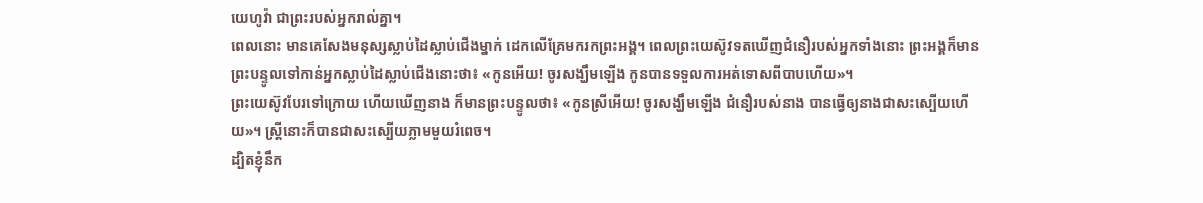យេហូវ៉ា ជាព្រះរបស់អ្នករាល់គ្នា។
ពេលនោះ មានគេសែងមនុស្សស្លាប់ដៃស្លាប់ជើងម្នាក់ ដេកលើគ្រែមករកព្រះអង្គ។ ពេលព្រះយេស៊ូវទតឃើញជំនឿរបស់អ្នកទាំងនោះ ព្រះអង្គក៏មានព្រះបន្ទូលទៅកាន់អ្នកស្លាប់ដៃស្លាប់ជើងនោះថា៖ «កូនអើយ! ចូរសង្ឃឹមឡើង កូនបានទទួលការអត់ទោសពីបាបហើយ»។
ព្រះយេស៊ូវបែរទៅក្រោយ ហើយឃើញនាង ក៏មានព្រះបន្ទូលថា៖ «កូនស្រីអើយ! ចូរសង្ឃឹមឡើង ជំនឿរបស់នាង បានធ្វើឲ្យនាងជាសះស្បើយហើយ»។ ស្ត្រីនោះក៏បានជាសះស្បើយភ្លាមមួយរំពេច។
ដ្បិតខ្ញុំនឹក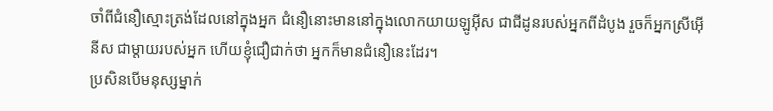ចាំពីជំនឿស្មោះត្រង់ដែលនៅក្នុងអ្នក ជំនឿនោះមាននៅក្នុងលោកយាយឡូអ៊ីស ជាជីដូនរបស់អ្នកពីដំបូង រួចក៏អ្នកស្រីអ៊ើនីស ជាម្តាយរបស់អ្នក ហើយខ្ញុំជឿជាក់ថា អ្នកក៏មានជំនឿនេះដែរ។
ប្រសិនបើមនុស្សម្នាក់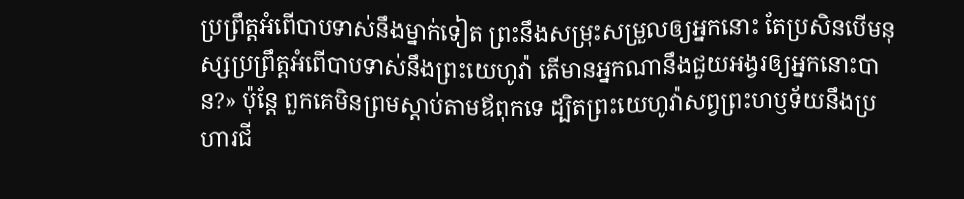ប្រព្រឹត្តអំពើបាបទាស់នឹងម្នាក់ទៀត ព្រះនឹងសម្រុះសម្រួលឲ្យអ្នកនោះ តែប្រសិនបើមនុស្សប្រព្រឹត្តអំពើបាបទាស់នឹងព្រះយេហូវ៉ា តើមានអ្នកណានឹងជួយអង្វរឲ្យអ្នកនោះបាន?» ប៉ុន្តែ ពួកគេមិនព្រមស្តាប់តាមឪពុកទេ ដ្បិតព្រះយេហូវ៉ាសព្វព្រះហឫទ័យនឹងប្រហារជី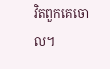វិតពួកគេចោល។